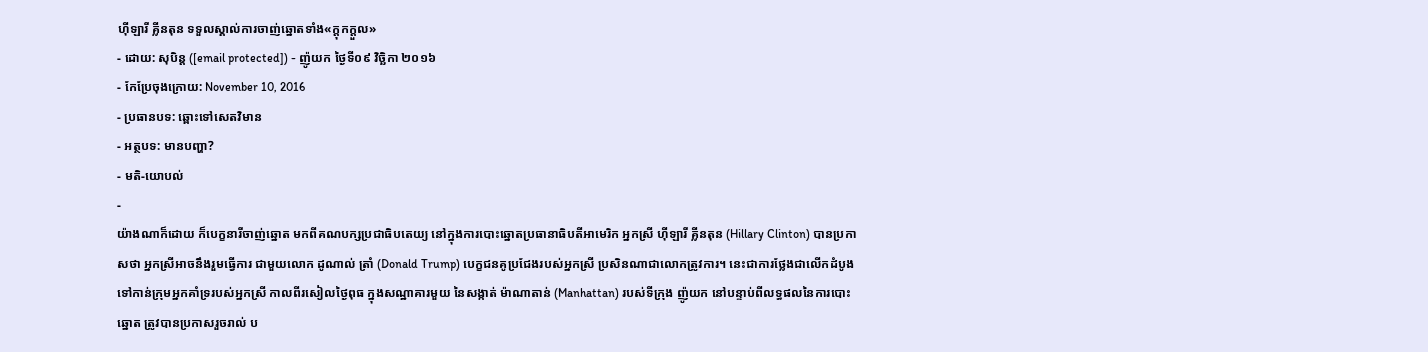ហ៊ីឡារី គ្លីនតុន ទទួលស្គាល់ការចាញ់ឆ្នោតទាំង«ក្ដុកក្ដួល»
- ដោយ: សុបិន្ដ ([email protected]) - ញ៉ូយក ថ្ងៃទី០៩ វិច្ឆិកា ២០១៦
- កែប្រែចុងក្រោយ: November 10, 2016
- ប្រធានបទ: ឆ្ពោះទៅសេតវិមាន
- អត្ថបទ: មានបញ្ហា?
- មតិ-យោបល់
-
យ៉ាងណាក៏ដោយ ក៏បេក្ខនារីចាញ់ឆ្នោត មកពីគណបក្សប្រជាធិបតេយ្យ នៅក្នុងការបោះឆ្នោតប្រធានាធិបតីអាមេរិក អ្នកស្រី ហ៊ីឡារី គ្លីនតុន (Hillary Clinton) បានប្រកាសថា អ្នកស្រីអាចនឹងរួមធ្វើការ ជាមួយលោក ដូណាល់ ត្រាំ (Donald Trump) បេក្ខជនគូប្រជែងរបស់អ្នកស្រី ប្រសិនណាជាលោកត្រូវការ។ នេះជាការថ្លែងជាលើកដំបូង ទៅកាន់ក្រុមអ្នកគាំទ្ររបស់អ្នកស្រី កាលពីរសៀលថ្ងៃពុធ ក្នុងសណ្ឋាគារមួយ នៃសង្កាត់ ម៉ាណាតាន់ (Manhattan) របស់ទីក្រុង ញ៉ូយក នៅបន្ទាប់ពីលទ្ធផលនៃការបោះឆ្នោត ត្រូវបានប្រកាសរួចរាល់ ប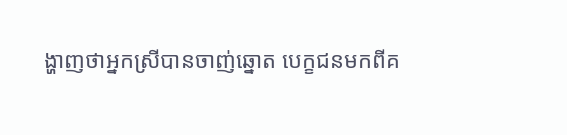ង្ហាញថាអ្នកស្រីបានចាញ់ឆ្នោត បេក្ខជនមកពីគ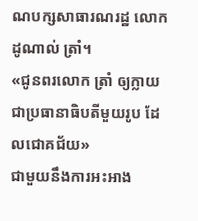ណបក្សសាធារណរដ្ឋ លោក ដូណាល់ ត្រាំ។
«ជូនពរលោក ត្រាំ ឲ្យក្លាយជាប្រធានាធិបតីមួយរូប ដែលជោគជ័យ»
ជាមួយនឹងការអះអាង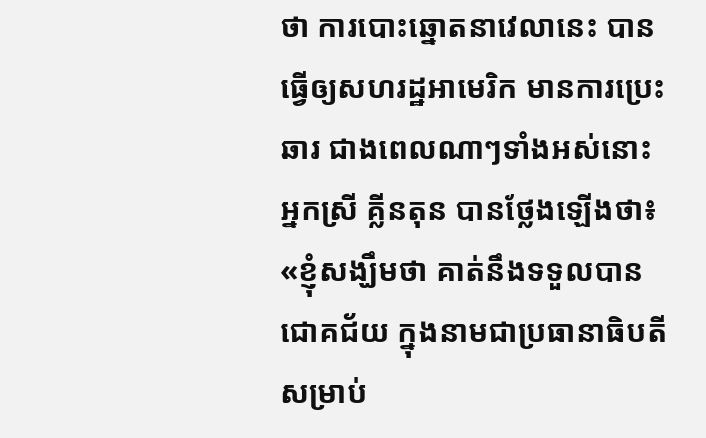ថា ការបោះឆ្នោតនាវេលានេះ បានធ្វើឲ្យសហរដ្ឋអាមេរិក មានការប្រេះឆារ ជាងពេលណាៗទាំងអស់នោះ អ្នកស្រី គ្លីនតុន បានថ្លែងឡើងថា៖ «ខ្ញុំសង្ឃឹមថា គាត់នឹងទទួលបានជោគជ័យ ក្នុងនាមជាប្រធានាធិបតី សម្រាប់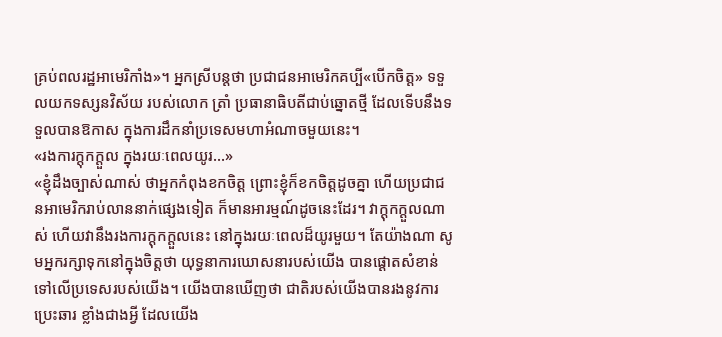គ្រប់ពលរដ្ឋអាមេរិកាំង»។ អ្នកស្រីបន្តថា ប្រជាជនអាមេរិកគប្បី«បើកចិត្ត» ទទួលយកទស្សនវិស័យ របស់លោក ត្រាំ ប្រធានាធិបតីជាប់ឆ្នោតថ្មី ដែលទើបនឹងទទួលបានឱកាស ក្នុងការដឹកនាំប្រទេសមហាអំណាចមួយនេះ។
«រងការក្ដុកក្ដួល ក្នុងរយៈពេលយូរ...»
«ខ្ញុំដឹងច្បាស់ណាស់ ថាអ្នកកំពុងខកចិត្ត ព្រោះខ្ញុំក៏ខកចិត្តដូចគ្នា ហើយប្រជាជនអាមេរិករាប់លាននាក់ផ្សេងទៀត ក៏មានអារម្មណ៍ដូចនេះដែរ។ វាក្ដុកក្ដួលណាស់ ហើយវានឹងរងការក្ដុកក្ដួលនេះ នៅក្នុងរយៈពេលដ៏យូរមួយ។ តែយ៉ាងណា សូមអ្នករក្សាទុកនៅក្នុងចិត្តថា យុទ្ធនាការឃោសនារបស់យើង បានផ្ដោតសំខាន់ ទៅលើប្រទេសរបស់យើង។ យើងបានឃើញថា ជាតិរបស់យើងបានរងនូវការប្រេះឆារ ខ្លាំងជាងអ្វី ដែលយើង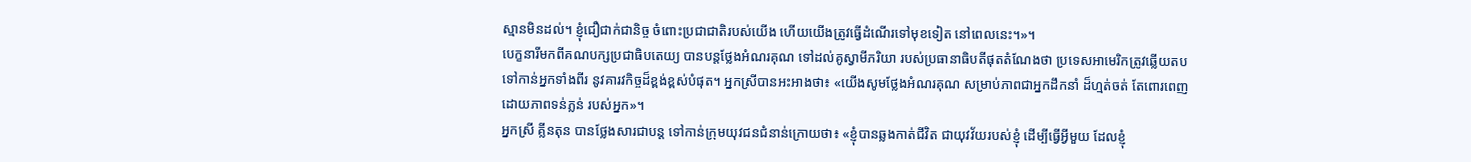ស្មានមិនដល់។ ខ្ញុំជឿជាក់ជានិច្ច ចំពោះប្រជាជាតិរបស់យើង ហើយយើងត្រូវធ្វើដំណើរទៅមុខទៀត នៅពេលនេះ។»។
បេក្ខនារីមកពីគណបក្សប្រជាធិបតេយ្យ បានបន្តថ្លែងអំណរគុណ ទៅដល់គូស្វាមីភរិយា របស់ប្រធានាធិបតីផុតតំណែងថា ប្រទេសអាមេរិកត្រូវឆ្លើយតប ទៅកាន់អ្នកទាំងពីរ នូវគារវកិច្ចដ៏ខ្ពង់ខ្ពស់បំផុត។ អ្នកស្រីបានអះអាងថា៖ «យើងសូមថ្លែងអំណរគុណ សម្រាប់ភាពជាអ្នកដឹកនាំ ដ៏ហ្មត់ចត់ តែពោរពេញដោយភាពទន់ភ្លន់ របស់អ្នក»។
អ្នកស្រី គ្លីនតុន បានថ្លែងសារជាបន្ត ទៅកាន់ក្រុមយុវជនជំនាន់ក្រោយថា៖ «ខ្ញុំបានឆ្លងកាត់ជីវិត ជាយុវវ័យរបស់ខ្ញុំ ដើម្បីធ្វើអ្វីមួយ ដែលខ្ញុំ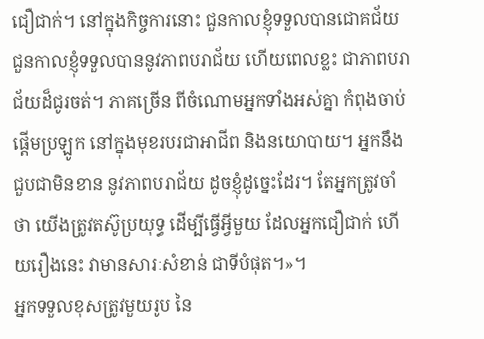ជឿជាក់។ នៅក្នុងកិច្ចការនោះ ជួនកាលខ្ញុំទទួលបានជោគជ័យ ជួនកាលខ្ញុំទទួលបាននូវភាពបរាជ័យ ហើយពេលខ្លះ ជាភាពបរាជ័យដ៏ជូរចត់។ ភាគច្រើន ពីចំណោមអ្នកទាំងអស់គ្នា កំពុងចាប់ផ្ដើមប្រឡូក នៅក្នុងមុខរបរជាអាជីព និងនយោបាយ។ អ្នកនឹងជួបជាមិនខាន នូវភាពបរាជ័យ ដូចខ្ញុំដូច្នេះដែរ។ តែអ្នកត្រូវចាំថា យើងត្រូវតស៊ូប្រយុទ្ធ ដើម្បីធ្វើអ្វីមួយ ដែលអ្នកជឿជាក់ ហើយរឿងនេះ វាមានសារៈសំខាន់ ជាទីបំផុត។»។
អ្នកទទួលខុសត្រូវមួយរូប នៃ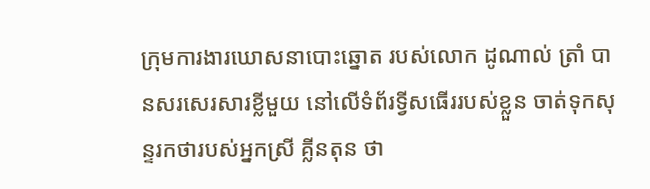ក្រុមការងារឃោសនាបោះឆ្នោត របស់លោក ដូណាល់ ត្រាំ បានសរសេរសារខ្លីមួយ នៅលើទំព័រទ្វីសធើររបស់ខ្លួន ចាត់ទុកសុន្ទរកថារបស់អ្នកស្រី គ្លីនតុន ថា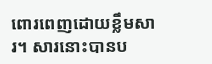ពោរពេញដោយខ្លឹមសារ។ សារនោះបានប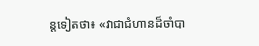ន្តទៀតថា៖ «វាជាជំហានដ៏ចាំបា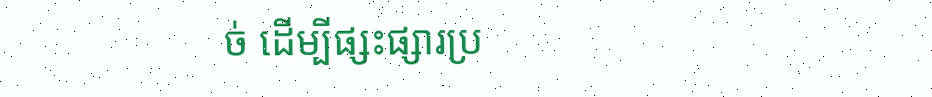ច់ ដើម្បីផ្សះផ្សារប្រ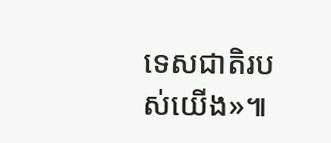ទេសជាតិរបស់យើង»៕